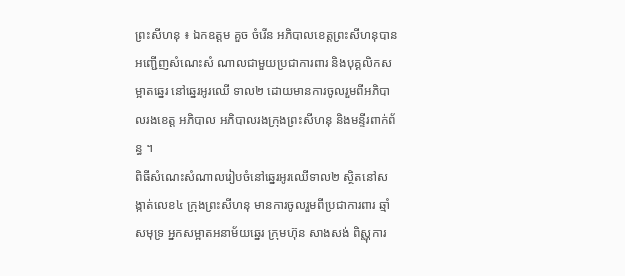ព្រះសីហនុ ៖ ឯកឧត្តម គួច ចំរើន អភិបាលខេត្តព្រះសីហនុបានអញ្ជើញសំណេះសំ ណាលជាមួយប្រជាការពារ និងបុគ្គលិកសម្អាតឆ្នេរ នៅឆ្នេរអូរឈើ ទាល២ ដោយមានការចូលរួមពីអភិបាលរងខេត្ត អភិបាល អភិបាលរងក្រុងព្រះសីហនុ និងមន្ទីរពាក់ព័ន្ធ ។
ពិធីសំណេះសំណាលរៀបចំនៅឆ្នេរអូរឈើទាល២ ស្ថិតនៅសង្កាត់លេខ៤ ក្រុងព្រះសីហនុ មានការចូលរួមពីប្រជាការពារ ឆ្មាំសមុទ្រ អ្នកសម្អាតអនាម័យឆ្នេរ ក្រុមហ៊ុន សាងសង់ ពិស្ណុការ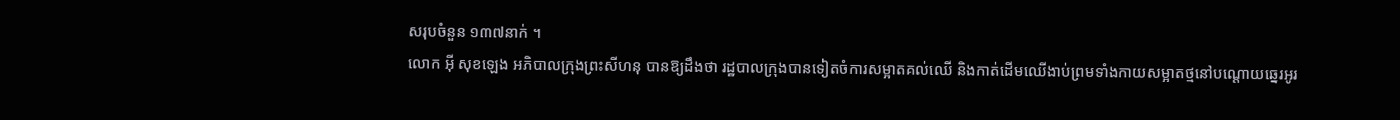សរុបចំនួន ១៣៧នាក់ ។
លោក អ៊ី សុខឡេង អភិបាលក្រុងព្រះសីហនុ បានឱ្យដឹងថា រដ្ឋបាលក្រុងបានទៀតចំការសម្អាតគល់ឈើ និងកាត់ដើមឈើងាប់ព្រមទាំងកាយសម្អាតថ្មនៅបណ្ដោយឆ្នេរអូរ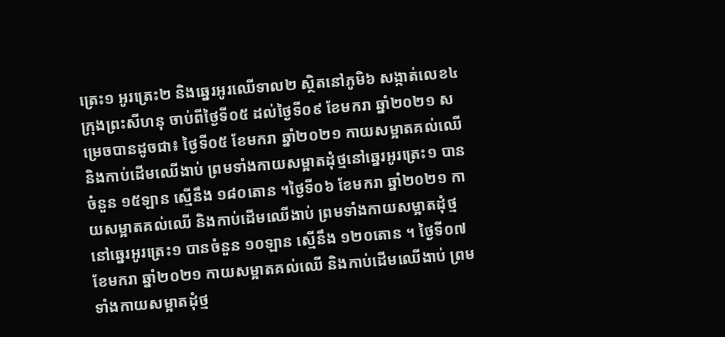ត្រេះ១ អូរត្រេះ២ និងឆ្នេរអូរឈើទាល២ ស្ថិតនៅភូមិ៦ សង្កាត់លេខ៤ ក្រុងព្រះសីហនុ ចាប់ពីថ្ងៃទី០៥ ដល់ថ្ងៃទី០៩ ខែមករា ឆ្នាំ២០២១ សម្រេចបានដូចជា៖ ថ្ងៃទី០៥ ខែមករា ឆ្នាំ២០២១ កាយសម្អាតគល់ឈើ និងកាប់ដើមឈើងាប់ ព្រមទាំងកាយសម្អាតដុំថ្មនៅឆ្នេរអូរត្រេះ១ បានចំនួន ១៥ឡាន ស្មើនឹង ១៨០តោន ។ថ្ងៃទី០៦ ខែមករា ឆ្នាំ២០២១ កាយសម្អាតគល់ឈើ និងកាប់ដើមឈើងាប់ ព្រមទាំងកាយសម្អាតដុំថ្មនៅឆ្នេរអូរត្រេះ១ បានចំនួន ១០ឡាន ស្មើនឹង ១២០តោន ។ ថ្ងៃទី០៧ ខែមករា ឆ្នាំ២០២១ កាយសម្អាតគល់ឈើ និងកាប់ដើមឈើងាប់ ព្រមទាំងកាយសម្អាតដុំថ្ម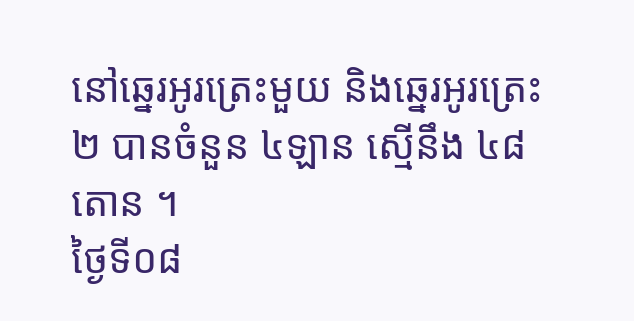នៅឆ្នេរអូរត្រេះមួយ និងឆ្នេរអូរត្រេះ២ បានចំនួន ៤ឡាន ស្មើនឹង ៤៨តោន ។
ថ្ងៃទី០៨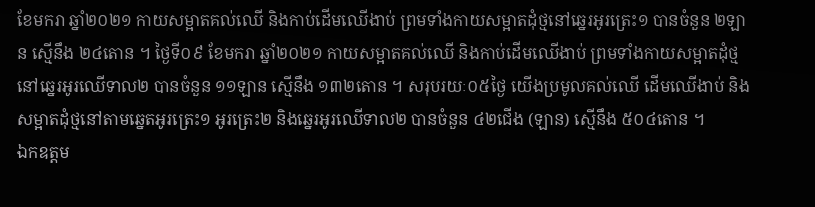ខែមករា ឆ្នាំ២០២១ កាយសម្អាតគល់ឈើ និងកាប់ដើមឈើងាប់ ព្រមទាំងកាយសម្អាតដុំថ្មនៅឆ្នេរអូរត្រេះ១ បានចំនួន ២ឡាន ស្មើនឹង ២៤តោន ។ ថ្ងៃទី០៩ ខែមករា ឆ្នាំ២០២១ កាយសម្អាតគល់ឈើ និងកាប់ដើមឈើងាប់ ព្រមទាំងកាយសម្អាតដុំថ្មនៅឆ្នេរអូរឈើទាល២ បានចំនួន ១១ឡាន ស្មើនឹង ១៣២តោន ។ សរុបរយៈ០៥ថ្ងៃ យើងប្រមូលគល់ឈើ ដើមឈើងាប់ និងសម្អាតដុំថ្មនៅតាមឆ្នេតអូរត្រេះ១ អូរត្រេះ២ និងឆ្នេរអូរឈើទាល២ បានចំនួន ៤២ជើង (ឡាន) ស្មើនឹង ៥០៤តោន ។
ឯកឧត្តម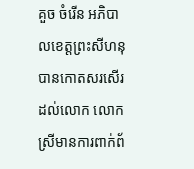គួច ចំរើន អភិបាលខេត្តព្រះសីហនុ បានកោតសរសើរដល់លោក លោកស្រីមានការពាក់ព័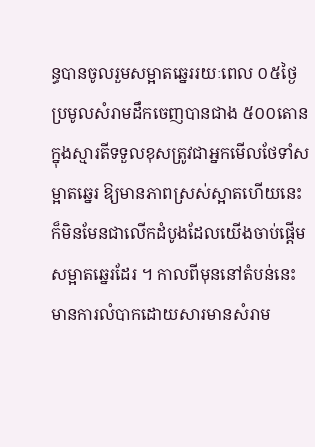ន្ធបានចូលរួមសម្អាតឆ្នេររយៈពេល ០៥ថ្ងៃ ប្រមូលសំរាមដឹកចេញបានជាង ៥០០តោន ក្នុងស្មារតីទទួលខុសត្រូវជាអ្នកមើលថែទាំសម្អាតឆ្នេរ ឱ្យមានភាពស្រស់ស្អាតហើយនេះក៏មិនមែនជាលើកដំបូងដែលយើងចាប់ផ្ដើមសម្អាតឆ្នេរដែរ ។ កាលពីមុននៅតំបន់នេះមានការលំបាកដោយសារមានសំរាម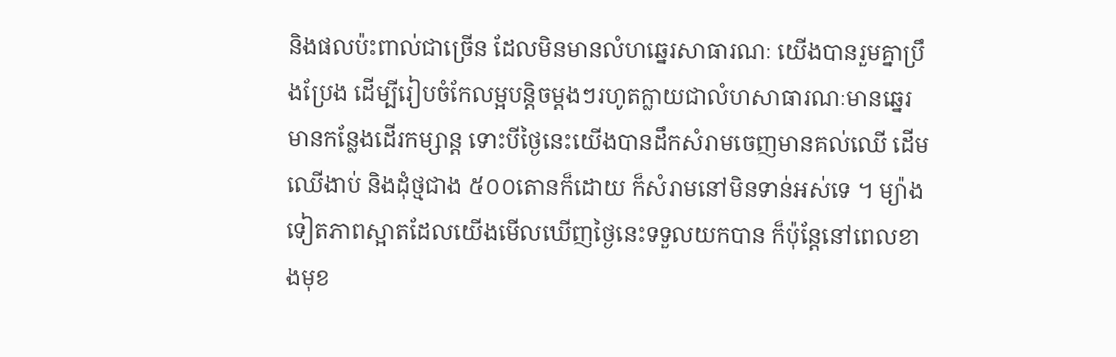និងផលប៉ះពាល់ជាច្រើន ដែលមិនមានលំហឆ្នេរសាធារណៈ យើងបានរួមគ្នាប្រឹងប្រែង ដើម្បីរៀបចំកែលម្អបន្តិចម្ដងៗរហូតក្លាយជាលំហសាធារណៈមានឆ្នេរ មានកន្លែងដើរកម្សាន្ត ទោះបីថ្ងៃនេះយើងបានដឹកសំរាមចេញមានគល់ឈើ ដើមឈើងាប់ និងដុំថ្មជាង ៥០០តោនក៏ដោយ ក៏សំរាមនៅមិនទាន់អស់ទេ ។ ម្យ៉ាងទៀតភាពស្អាតដែលយើងមើលឃើញថ្ងៃនេះទទួលយកបាន ក៏ប៉ុន្តែនៅពេលខាងមុខ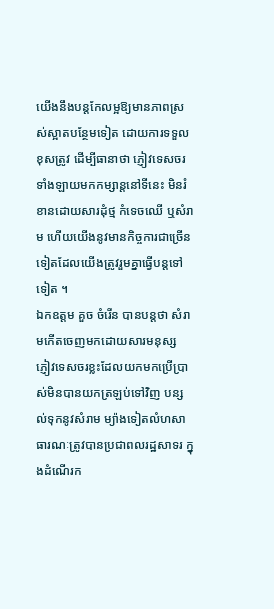យើងនឹងបន្តកែលម្អឱ្យមានភាពស្រស់ស្អាតបន្ថែមទៀត ដោយការទទួលខុសត្រូវ ដើម្បីធានាថា ភ្ញៀវទេសចរទាំងឡាយមកកម្សាន្តនៅទីនេះ មិនរំខានដោយសារដុំថ្ម កំទេចឈើ ឬសំរាម ហើយយើងនូវមានកិច្ចការជាច្រើនទៀតដែលយើងត្រូវរួមគ្នាធ្វើបន្តទៅទៀត ។
ឯកឧត្តម គួច ចំរើន បានបន្តថា សំរាមកើតចេញមកដោយសារមនុស្ស ភ្ញៀវទេសចរខ្លះដែលយកមកប្រើប្រាស់មិនបានយកត្រឡប់ទៅវិញ បន្សល់ទុកនូវសំរាម ម្យ៉ាងទៀតលំហសាធារណៈត្រូវបានប្រជាពលរដ្ឋសាទរ ក្នុងដំណើរក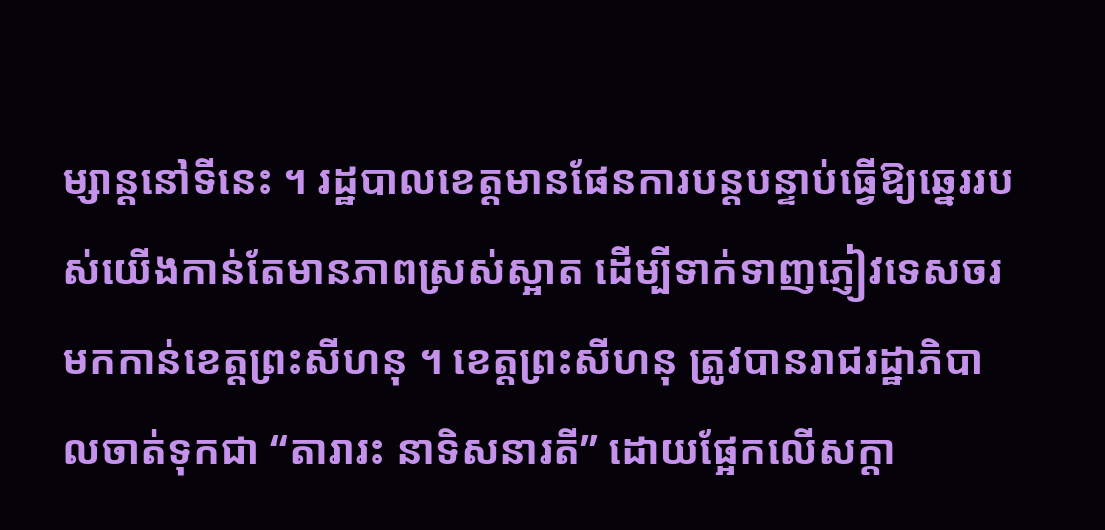ម្សាន្តនៅទីនេះ ។ រដ្ឋបាលខេត្តមានផែនការបន្តបន្ទាប់ធ្វើឱ្យឆ្នេររបស់យើងកាន់តែមានភាពស្រស់ស្អាត ដើម្បីទាក់ទាញភ្ញៀវទេសចរ មកកាន់ខេត្តព្រះសីហនុ ។ ខេត្តព្រះសីហនុ ត្រូវបានរាជរដ្ឋាភិបាលចាត់ទុកជា “តារារះ នាទិសនារតី” ដោយផ្អែកលើសក្តា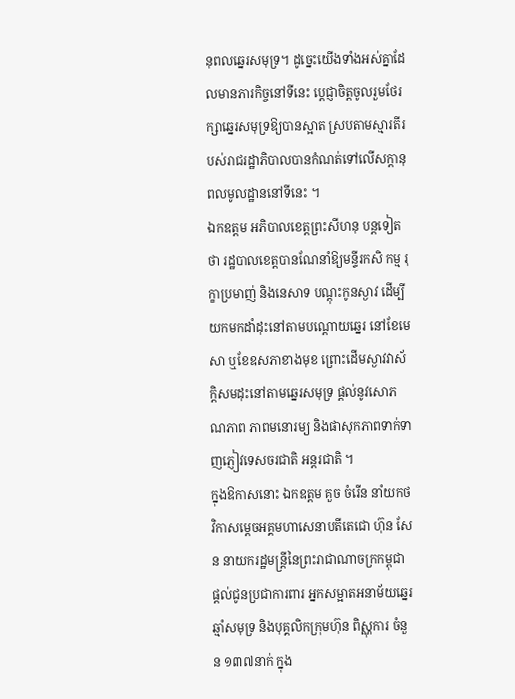នុពលឆ្នេរសមុទ្រ។ ដូច្នេះយើងទាំងអស់គ្នាដែលមានភារកិច្ចនៅទីនេះ ប្ដេជ្ញាចិត្តចូលរួមថែរក្សាឆ្នេរសមុទ្រឱ្យបានស្អាត ស្របតាមស្មារតីរបស់រាជរដ្ឋាភិបាលបានកំណត់ទៅលើសក្តានុពលមូលដ្ឋាននៅទីនេះ ។
ឯកឧត្តម អភិបាលខេត្តព្រះសីហនុ បន្តទៀតថា រដ្ឋបាលខេត្តបានណែនាំឱ្យមន្ទីរកសិ កម្ម រុក្ខាប្រមាញ់ និងនេសាទ បណ្ដុះកូនស្ងាវ ដើម្បីយកមកដាំដុះនៅតាមបណ្តោយឆ្នេរ នៅខែមេសា ឬខែឧសភាខាងមុខ ព្រោះដើមស្ងាវវាស័ក្តិសមដុះនៅតាមឆ្នេរសមុទ្រ ផ្តល់នូវសោភណភាព ភាពមនោរម្យ និងផាសុកភាពទាក់ទាញភ្ញៀវទេសចរជាតិ អន្តរជាតិ ។
ក្នុងឱកាសនោះ ឯកឧត្តម គួច ចំរើន នាំយកថវិកាសម្តេចអគ្គមហាសេនាបតីតេជោ ហ៊ុន សែន នាយករដ្ឋមន្ត្រីនៃព្រះរាជាណាចក្រកម្ពុជា ផ្តល់ជូនប្រជាការពារ អ្នកសម្អាតអនាម័យឆ្នេរ ឆ្មាំសមុទ្រ និងបុគ្គលិកក្រុមហ៊ុន ពិស្ណុការ ចំនួន ១៣៧នាក់ ក្នុង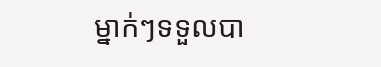ម្នាក់ៗទទួលបា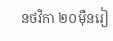នថវិកា ២០ម៉ឺនរៀ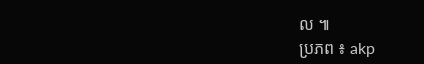ល ៕
ប្រភព ៖ akp